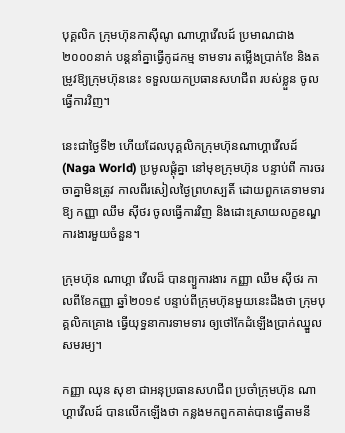បុគ្គលិក ក្រុមហ៊ុនកាស៊ីណូ ណាហ្គាវើលដ៍ ប្រមាណជាង២០០០នាក់ បន្តនាំគ្នាធ្វើកូដកម្ម ទាមទារ តម្លើងប្រាក់ខែ និងតម្រូវឱ្យក្រុមហ៊ុននេះ ទទួលយកប្រធានសហជីព របស់ខ្លួន ចូលធ្វើការវិញ។

នេះជាថ្ងៃទី២ ហើយដែលបុគ្គលិកក្រុមហ៊ុនណាហ្គាវើលដ៍ (Naga World) ប្រមូលផ្តុំគ្នា នៅមុខក្រុមហ៊ុន បន្ទាប់ពី ការចរចាគ្នាមិនត្រូវ កាលពីរសៀលថ្ងៃព្រហស្បតិ៍ ដោយពួកគេទាមទារឱ្យ កញ្ញា ឈឹម ស៊ីថរ ចូលធ្វើការវិញ និងដោះស្រាយលក្ខខណ្ឌការងារមួយចំនួន។

ក្រុមហ៊ុន ណាហ្គា វើលដ៏ បានព្យួការងារ កញ្ញា ឈឹម ស៊ីថរ កាលពីខែកញ្ញា ឆ្នាំ២០១៩ បន្ទាប់ពីក្រុមហ៊ុនមួយនេះដឹងថា ក្រុមបុគ្គលិកគ្រោង ធ្វើយុទ្ធនាការទាមទារ ឲ្យថៅកែដំឡើងប្រាក់ឈ្នួលសមរម្យ។

កញ្ញា ឈុន សុខា ជាអនុប្រធានសហជីព ប្រចាំក្រុមហ៊ុន ណាហ្គាវើលដ៍ បានលើកឡើងថា កន្លងមកពួកគាត់បានធ្វើតាមនី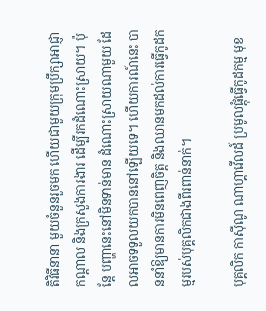តិវិធីនានា មួយចំនួនរួចមក ហើយជាមួយក្រុមប្រឹក្សាអាជ្ញាកណ្ដាល និងក្រសួងការងារ ដើម្បីរកដំណោះស្រាយ។ ប៉ុន្ដែ បញ្ហានេះនៅមិនទាន់មាន ដំណោះស្រាយណាមួយ ដែលអាចទទួលយកបាននៅឡើយទេ។ ហើយការណ៍នេះ បាននាំឱ្យមានការមិនពេញចិត្ដ និងឈានមកដល់ការធ្វើកូដកម្មរបស់បុគ្គលិកជាងពីរពាន់នាក់។

បុគ្គលិក កាស៊ីណូ ណាហ្គាវើលដ៍ ប្រមូលផ្តុំធ្វើកូដកម្ម មុខ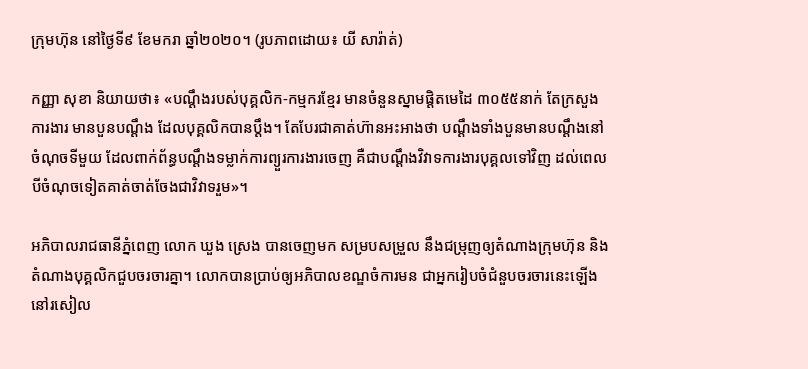ក្រុមហ៊ុន នៅថ្ងៃទី៩ ខែមករា ឆ្នាំ២០២០។ (រូបភាពដោយ៖ យី សារ៉ាត់)

កញ្ញា សុខា និយាយថា៖ «បណ្ដឹងរបស់បុគ្គលិក-កម្មករខ្មែរ មានចំនួនស្នាមផ្ដិតមេដៃ ៣០៥៥នាក់ តែក្រសួងការងារ មានបួនបណ្ដឹង ដែលបុគ្គលិកបានប្ដឹង។ តែបែរជាគាត់ហ៊ានអះអាងថា បណ្ដឹងទាំងបួនមានបណ្ដឹងនៅចំណុចទីមួយ ដែលពាក់ព័ន្ធបណ្ដឹងទម្លាក់ការព្យួរការងារចេញ គឺជាបណ្ដឹងវិវាទការងារបុគ្គលទៅវិញ ដល់ពេលបីចំណុចទៀតគាត់ចាត់ចែងជាវិវាទរួម»។

អភិបាលរាជធានីភ្នំពេញ លោក ឃួង ស្រេង បានចេញមក សម្របសម្រួល នឹងជម្រុញឲ្យតំណាងក្រុមហ៊ុន និងតំណាងបុគ្គលិកជួបចរចារគ្នា។ លោកបានប្រាប់ឲ្យអភិបាលខណ្ឌចំការមន ជាអ្នករៀបចំជំនួបចរចារនេះឡើងនៅរសៀល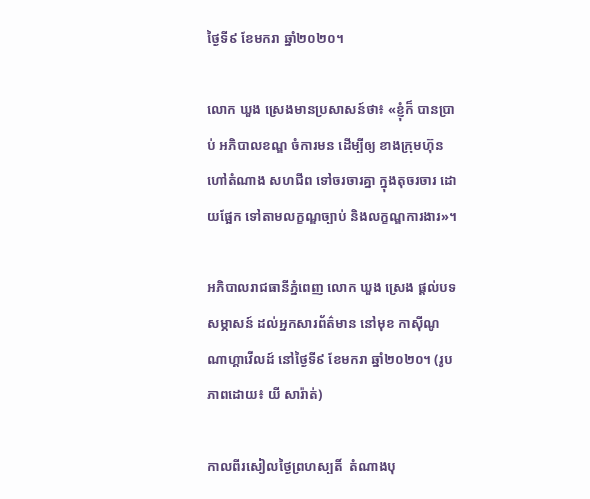ថ្ងៃទី៩ ខែមករា ឆ្នាំ២០២០។

លោក ឃួង ស្រេងមានប្រសាសន៍ថា៖ «ខ្ញុំក៏ បានប្រាប់ អភិបាលខណ្ឌ ចំការមន ដើម្បីឲ្យ ខាងក្រុមហ៊ុន ហៅតំណាង សហជីព ទៅចរចារគ្នា ក្នុងតុចរចារ ដោយផ្អែក ទៅតាមលក្ខណ្ឌច្បាប់ និងលក្ខណ្ឌការងារ»។

អភិបាលរាជធានីភ្នំពេញ លោក ឃួង ស្រេង ផ្តល់បទសម្ភាសន៍ ដល់អ្នកសារព័ត៌មាន នៅមុខ កាស៊ីណូ ណាហ្គាវើលដ៍ នៅថ្ងៃទី៩ ខែមករា ឆ្នាំ២០២០។ (រូបភាពដោយ៖ យី សារ៉ាត់)

កាលពីរសៀលថ្ងៃព្រហស្បតិ៍  តំណាងបុ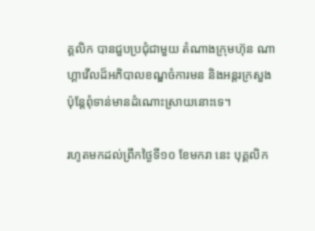គ្គលិក បានជួបប្រជុំជាមួយ តំណាងក្រុមហ៊ុន ណាហ្គាវើលដ៏អភិបាលខណ្ឌចំការមន និងអន្តរក្រសួង ប៉ុន្តែពុំទាន់មានដំណោះស្រាយនោះទេ។

រហូតមកដល់ព្រឹកថ្ងៃទី១០ ខែមករា នេះ បុគ្គលិក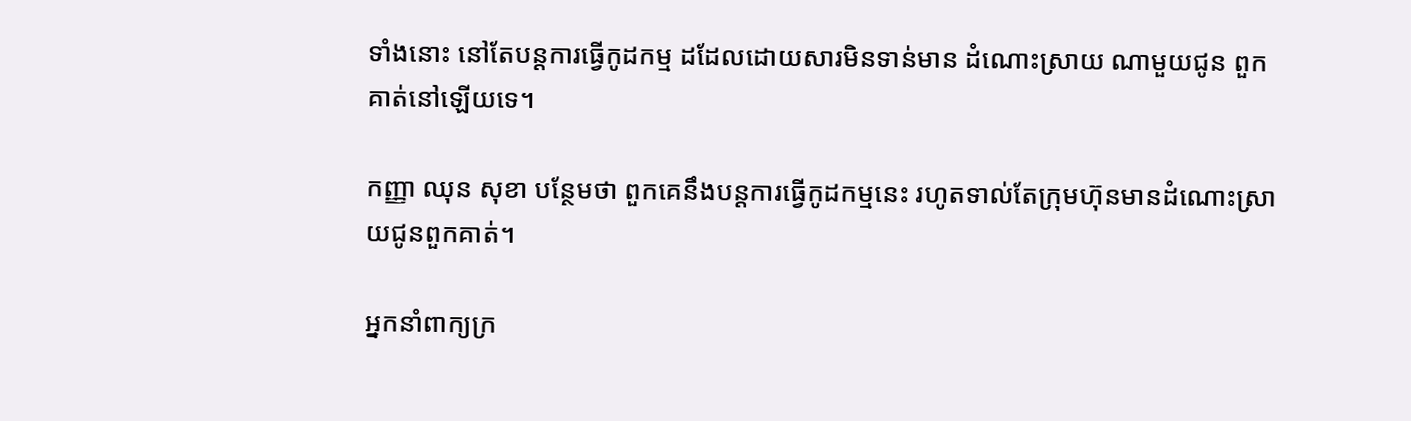ទាំងនោះ នៅតែបន្ដការធ្វើកូដកម្ម ដដែលដោយសារមិនទាន់មាន ដំណោះស្រាយ ណាមួយជូន ពួកគាត់នៅឡើយទេ។

កញ្ញា ឈុន សុខា បន្ថែមថា ពួកគេនឹងបន្តការធ្វើកូដកម្មនេះ រហូតទាល់តែក្រុមហ៊ុនមានដំណោះស្រាយជូនពួកគាត់។

អ្នកនាំពាក្យក្រ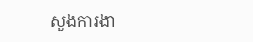សួងការងា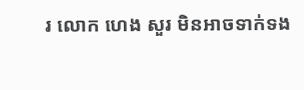រ លោក ហេង សួរ មិនអាចទាក់ទង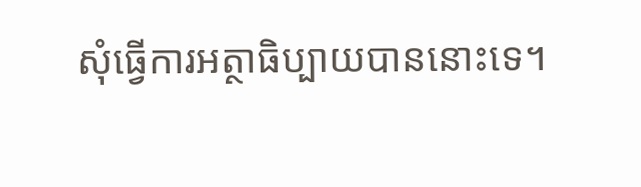សុំធ្វើការអត្ថាធិប្បាយបាននោះទេ។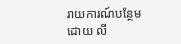រាយការណ៍បន្ថែមដោយ លី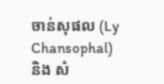ចាន់សុផល (Ly Chansophal) និង សំ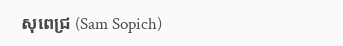សុពេជ្រ (Sam Sopich)